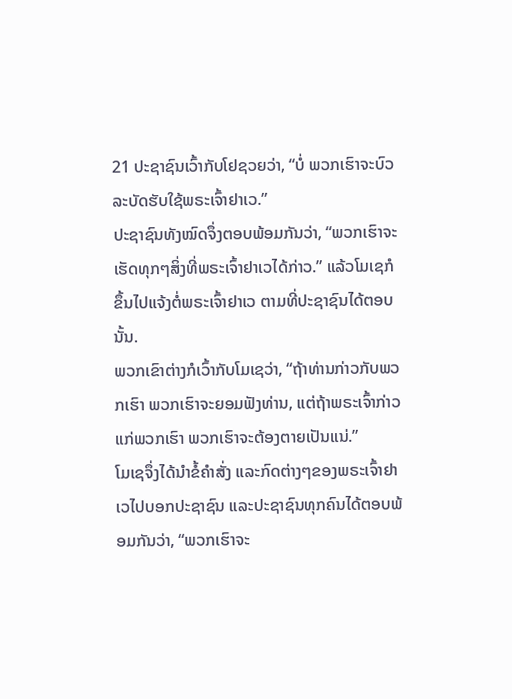21 ປະຊາຊົນເວົ້າກັບໂຢຊວຍວ່າ, “ບໍ່ ພວກເຮົາຈະບົວລະບັດຮັບໃຊ້ພຣະເຈົ້າຢາເວ.”
ປະຊາຊົນທັງໝົດຈຶ່ງຕອບພ້ອມກັນວ່າ, “ພວກເຮົາຈະເຮັດທຸກໆສິ່ງທີ່ພຣະເຈົ້າຢາເວໄດ້ກ່າວ.” ແລ້ວໂມເຊກໍຂຶ້ນໄປແຈ້ງຕໍ່ພຣະເຈົ້າຢາເວ ຕາມທີ່ປະຊາຊົນໄດ້ຕອບນັ້ນ.
ພວກເຂົາຕ່າງກໍເວົ້າກັບໂມເຊວ່າ, “ຖ້າທ່ານກ່າວກັບພວກເຮົາ ພວກເຮົາຈະຍອມຟັງທ່ານ, ແຕ່ຖ້າພຣະເຈົ້າກ່າວແກ່ພວກເຮົາ ພວກເຮົາຈະຕ້ອງຕາຍເປັນແນ່.”
ໂມເຊຈຶ່ງໄດ້ນຳຂໍ້ຄຳສັ່ງ ແລະກົດຕ່າງໆຂອງພຣະເຈົ້າຢາເວໄປບອກປະຊາຊົນ ແລະປະຊາຊົນທຸກຄົນໄດ້ຕອບພ້ອມກັນວ່າ, “ພວກເຮົາຈະ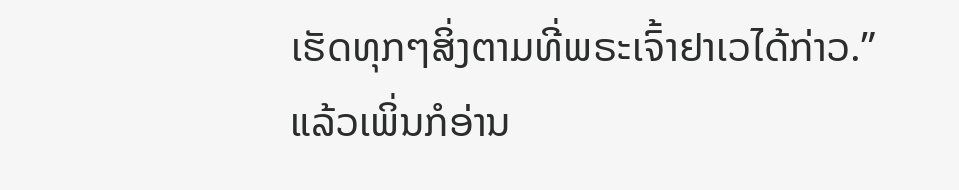ເຮັດທຸກໆສິ່ງຕາມທີ່ພຣະເຈົ້າຢາເວໄດ້ກ່າວ.”
ແລ້ວເພິ່ນກໍອ່ານ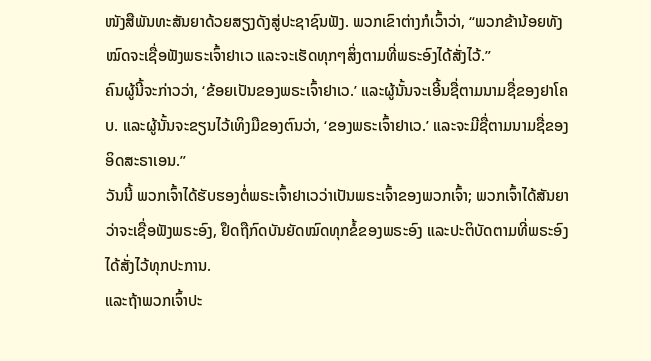ໜັງສືພັນທະສັນຍາດ້ວຍສຽງດັງສູ່ປະຊາຊົນຟັງ. ພວກເຂົາຕ່າງກໍເວົ້າວ່າ, “ພວກຂ້ານ້ອຍທັງໝົດຈະເຊື່ອຟັງພຣະເຈົ້າຢາເວ ແລະຈະເຮັດທຸກໆສິ່ງຕາມທີ່ພຣະອົງໄດ້ສັ່ງໄວ້.”
ຄົນຜູ້ນີ້ຈະກ່າວວ່າ, ‘ຂ້ອຍເປັນຂອງພຣະເຈົ້າຢາເວ.’ ແລະຜູ້ນັ້ນຈະເອີ້ນຊື່ຕາມນາມຊື່ຂອງຢາໂຄບ. ແລະຜູ້ນັ້ນຈະຂຽນໄວ້ເທິງມືຂອງຕົນວ່າ, ‘ຂອງພຣະເຈົ້າຢາເວ.’ ແລະຈະມີຊື່ຕາມນາມຊື່ຂອງອິດສະຣາເອນ.”
ວັນນີ້ ພວກເຈົ້າໄດ້ຮັບຮອງຕໍ່ພຣະເຈົ້າຢາເວວ່າເປັນພຣະເຈົ້າຂອງພວກເຈົ້າ; ພວກເຈົ້າໄດ້ສັນຍາວ່າຈະເຊື່ອຟັງພຣະອົງ, ຢຶດຖືກົດບັນຍັດໝົດທຸກຂໍ້ຂອງພຣະອົງ ແລະປະຕິບັດຕາມທີ່ພຣະອົງໄດ້ສັ່ງໄວ້ທຸກປະການ.
ແລະຖ້າພວກເຈົ້າປະ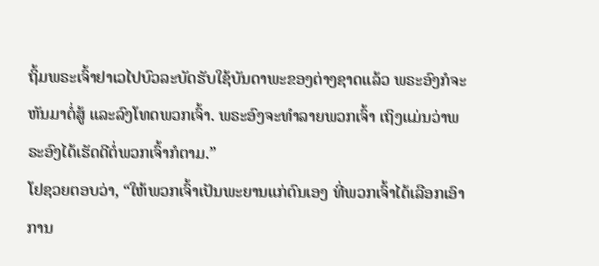ຖິ້ມພຣະເຈົ້າຢາເວໄປບົວລະບັດຮັບໃຊ້ບັນດາພະຂອງຕ່າງຊາດແລ້ວ ພຣະອົງກໍຈະຫັນມາຕໍ່ສູ້ ແລະລົງໂທດພວກເຈົ້າ. ພຣະອົງຈະທຳລາຍພວກເຈົ້າ ເຖິງແມ່ນວ່າພຣະອົງໄດ້ເຮັດດີຕໍ່ພວກເຈົ້າກໍຕາມ.”
ໂຢຊວຍຕອບວ່າ, “ໃຫ້ພວກເຈົ້າເປັນພະຍານແກ່ຕົນເອງ ທີ່ພວກເຈົ້າໄດ້ເລືອກເອົາການ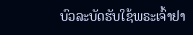ບົວລະບັດຮັບໃຊ້ພຣະເຈົ້າຢາ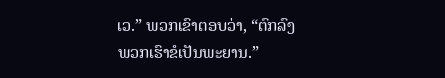ເວ.” ພວກເຂົາຕອບວ່າ, “ຕົກລົງ ພວກເຮົາຂໍເປັນພະຍານ.”